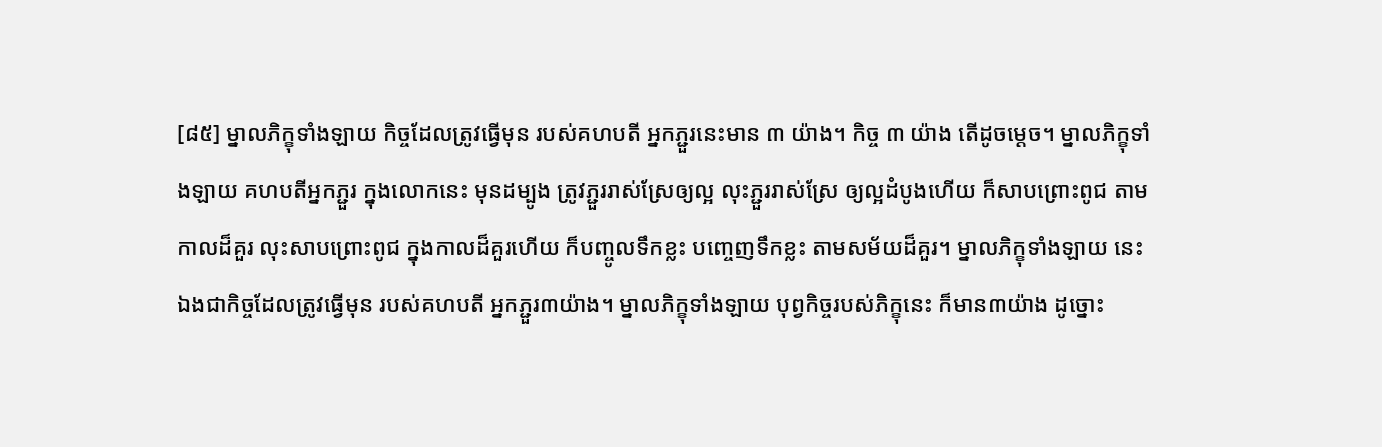[៨៥] ម្នាលភិក្ខុទាំងឡាយ កិច្ចដែលត្រូវធ្វើមុន របស់គហបតី អ្នកភ្ជួរនេះមាន ៣ យ៉ាង។ កិច្ច ៣ យ៉ាង តើដូចម្ដេច។ ម្នាលភិក្ខុទាំងឡាយ គហបតីអ្នកភ្ជួរ ក្នុងលោកនេះ មុនដម្បូង ត្រូវភ្ជួររាស់ស្រែឲ្យល្អ លុះភ្ជួររាស់ស្រែ ឲ្យល្អដំបូងហើយ ក៏សាបព្រោះពូជ តាមកាលដ៏គួរ លុះសាបព្រោះពូជ ក្នុងកាលដ៏គួរហើយ ក៏បញ្ចូលទឹកខ្លះ បញ្ចេញទឹកខ្លះ តាមសម័យដ៏គួរ។ ម្នាលភិក្ខុទាំងឡាយ នេះឯងជាកិច្ចដែលត្រូវធ្វើមុន របស់គហបតី អ្នកភ្ជួរ៣យ៉ាង។ ម្នាលភិក្ខុទាំងឡាយ បុព្វកិច្ចរបស់ភិក្ខុនេះ ក៏មាន៣យ៉ាង ដូច្នោះ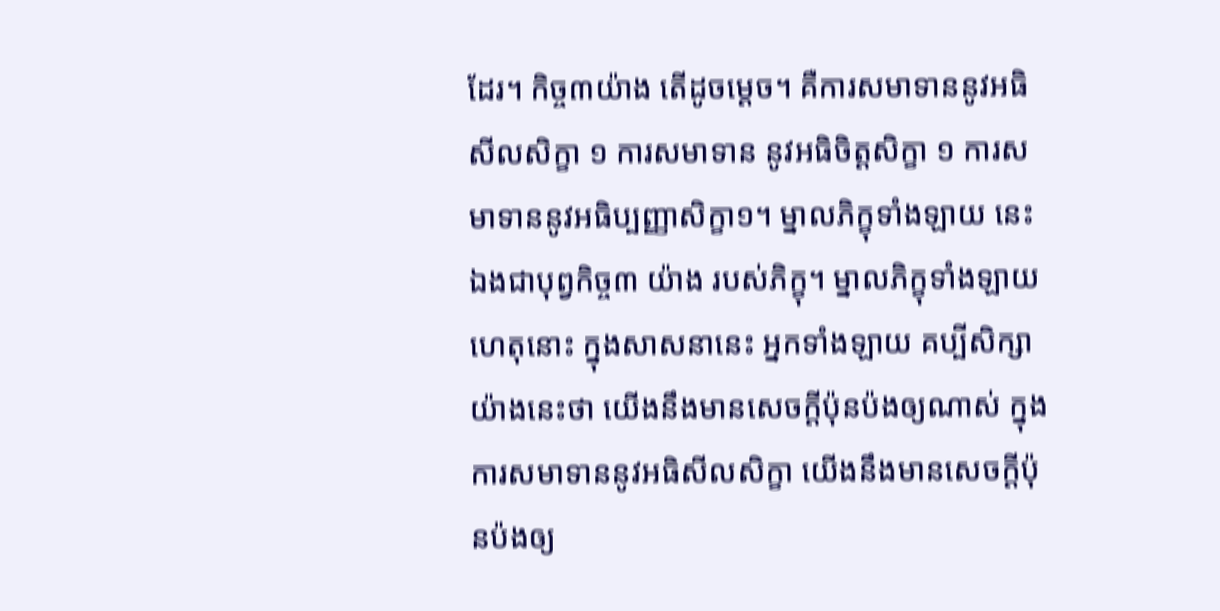ដែរ។ កិច្ច៣យ៉ាង តើដូចម្ដេច។ គឺការសមាទាននូវអធិសីលសិក្ខា ១ ការសមាទាន នូវអធិចិត្តសិក្ខា ១ ការសមាទាននូវអធិប្បញ្ញាសិក្ខា១។ ម្នាលភិក្ខុទាំងឡាយ នេះឯងជាបុព្វកិច្ច៣ យ៉ាង របស់ភិក្ខុ។ ម្នាលភិក្ខុទាំងឡាយ ហេតុនោះ ក្នុងសាសនានេះ អ្នកទាំងឡាយ គប្បីសិក្សាយ៉ាងនេះថា យើងនឹងមានសេចក្ដីប៉ុនប៉ងឲ្យណាស់ ក្នុងការសមាទាននូវអធិសីលសិក្ខា យើងនឹងមានសេចក្ដីប៉ុនប៉ងឲ្យ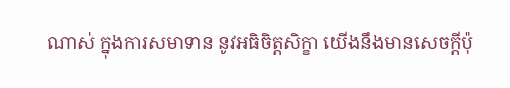ណាស់ ក្នុងការសមាទាន នូវអធិចិត្តសិក្ខា យើងនឹងមានសេចក្ដីប៉ុ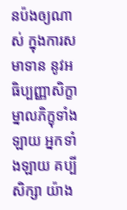នប៉ងឲ្យណាស់ ក្នុងការសមាទាន នូវអធិប្បញ្ញាសិក្ខា ម្នាលភិក្ខុទាំងឡាយ អ្នកទាំងឡាយ គប្បីសិក្សា យ៉ាង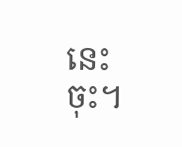នេះចុះ។